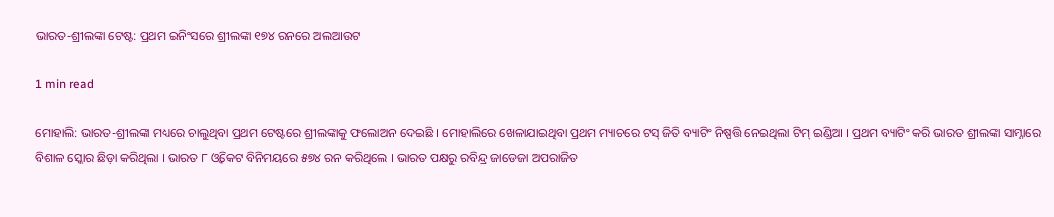ଭାରତ-ଶ୍ରୀଲଙ୍କା ଟେଷ୍ଟ: ପ୍ରଥମ ଇନିଂସରେ ଶ୍ରୀଲଙ୍କା ୧୭୪ ରନରେ ଅଲଆଉଟ

1 min read

ମୋହାଲି: ଭାରତ-ଶ୍ରୀଲଙ୍କା ମଧ୍ୟରେ ଚାଲୁଥିବା ପ୍ରଥମ ଟେଷ୍ଟରେ ଶ୍ରୀଲଙ୍କାକୁ ଫଲୋଅନ ଦେଇଛି । ମୋହାଲିରେ ଖେଳାଯାଇଥିବା ପ୍ରଥମ ମ୍ୟାଚରେ ଟସ୍ ଜିତି ବ୍ୟାଟିଂ ନିଷ୍ପତ୍ତି ନେଇଥିଲା ଟିମ୍ ଇଣ୍ଡିଆ । ପ୍ରଥମ ବ୍ୟାଟିଂ କରି ଭାରତ ଶ୍ରୀଲଙ୍କା ସାମ୍ନାରେ ବିଶାଳ ସ୍କୋର ଛିଡ଼ା କରିଥିଲା । ଭାରତ ୮ ଓ୍ୱିକେଟ ବିନିମୟରେ ୫୭୪ ରନ କରିଥିଲେ । ଭାରତ ପକ୍ଷରୁ ରବିନ୍ଦ୍ର ଜାଡେଜା ଅପରାଜିତ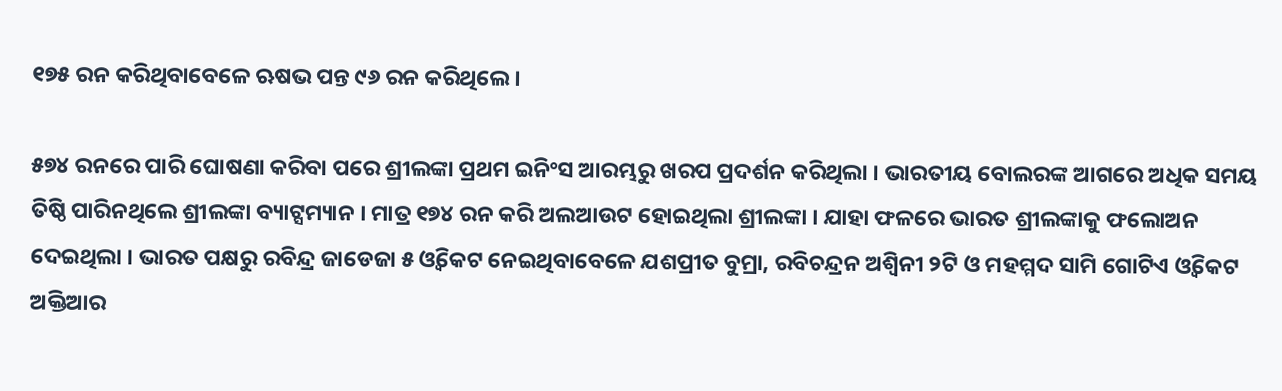୧୭୫ ରନ କରିଥିବାବେଳେ ଋଷଭ ପନ୍ତ ୯୬ ରନ କରିଥିଲେ ।

୫୭୪ ରନରେ ପାରି ଘୋଷଣା କରିବା ପରେ ଶ୍ରୀଲଙ୍କା ପ୍ରଥମ ଇନିଂସ ଆରମ୍ଭରୁ ଖରପ ପ୍ରଦର୍ଶନ କରିଥିଲା । ଭାରତୀୟ ବୋଲରଙ୍କ ଆଗରେ ଅଧିକ ସମୟ ତିଷ୍ଠି ପାରିନଥିଲେ ଶ୍ରୀଲଙ୍କା ବ୍ୟାଟ୍ସମ୍ୟାନ । ମାତ୍ର ୧୭୪ ରନ କରି ଅଲଆଉଟ ହୋଇଥିଲା ଶ୍ରୀଲଙ୍କା । ଯାହା ଫଳରେ ଭାରତ ଶ୍ରୀଲଙ୍କାକୁ ଫଲୋଅନ ଦେଇଥିଲା । ଭାରତ ପକ୍ଷରୁ ରବିନ୍ଦ୍ର ଜାଡେଜା ୫ ଓ୍ୱିକେଟ ନେଇଥିବାବେଳେ ଯଶପ୍ରୀତ ବୁମ୍ରା, ରବିଚନ୍ଦ୍ରନ ଅଶ୍ୱିନୀ ୨ଟି ଓ ମହମ୍ମଦ ସାମି ଗୋଟିଏ ଓ୍ୱିକେଟ ଅକ୍ତିଆର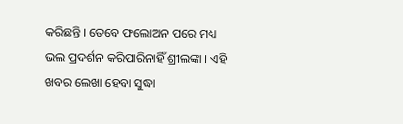କରିଛନ୍ତି । ତେବେ ଫଲୋଅନ ପରେ ମଧ୍ୟ ଭଲ ପ୍ରଦର୍ଶନ କରିପାରିନାହିଁ ଶ୍ରୀଲଙ୍କା । ଏହି ଖବର ଲେଖା ହେବା ସୁଦ୍ଧା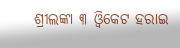ଶ୍ରୀଲଙ୍କା ୩ ଓ୍ୱିକେଟ ହରାଇ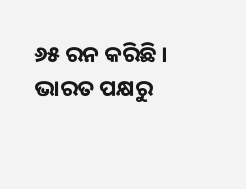୬୫ ରନ କରିଛି । ଭାରତ ପକ୍ଷରୁ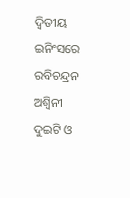ଦ୍ୱିତୀୟ ଇନିଂସରେ ରବିଚନ୍ଦ୍ରନ ଅଶ୍ୱିନୀ ଦୁଇଟି ଓ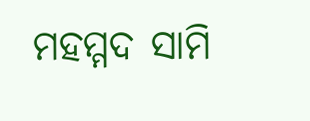ମହମ୍ମଦ ସାମି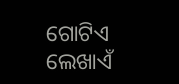ଗୋଟିଏ ଲେଖାଏଁ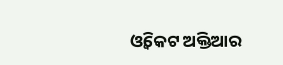ଓ୍ୱିକେଟ ଅକ୍ତିଆର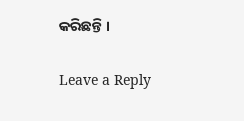କରିଛନ୍ତି ।

Leave a Reply